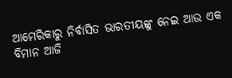ଆମେରିକାରୁ ନିର୍ବାସିତ ଭାରତୀୟଙ୍କୁ ନେଇ ଆଉ ଏକ ବିମାନ ଆଜି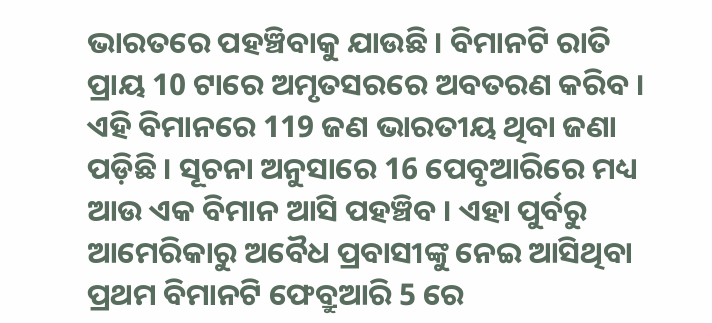ଭାରତରେ ପହଞ୍ଚିବାକୁ ଯାଉଛି । ବିମାନଟି ରାତି ପ୍ରାୟ 10 ଟାରେ ଅମୃତସରରେ ଅବତରଣ କରିବ । ଏହି ବିମାନରେ 119 ଜଣ ଭାରତୀୟ ଥିବା ଜଣା ପଡ଼ିଛି । ସୂଚନା ଅନୁସାରେ 16 ପେବୃଆରିରେ ମଧ୍ୟ ଆଉ ଏକ ବିମାନ ଆସି ପହଞ୍ଚିବ । ଏହା ପୁର୍ବରୁ ଆମେରିକାରୁ ଅବୈଧ ପ୍ରବାସୀଙ୍କୁ ନେଇ ଆସିଥିବା ପ୍ରଥମ ବିମାନଟି ଫେବ୍ରୁଆରି 5 ରେ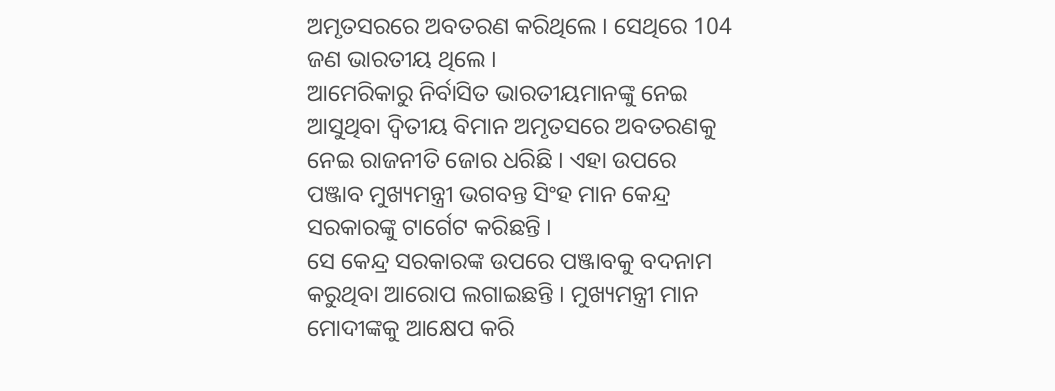ଅମୃତସରରେ ଅବତରଣ କରିଥିଲେ । ସେଥିରେ 104 ଜଣ ଭାରତୀୟ ଥିଲେ ।
ଆମେରିକାରୁ ନିର୍ବାସିତ ଭାରତୀୟମାନଙ୍କୁ ନେଇ ଆସୁଥିବା ଦ୍ୱିତୀୟ ବିମାନ ଅମୃତସରେ ଅବତରଣକୁ ନେଇ ରାଜନୀତି ଜୋର ଧରିଛି । ଏହା ଉପରେ ପଞ୍ଜାବ ମୁଖ୍ୟମନ୍ତ୍ରୀ ଭଗବନ୍ତ ସିଂହ ମାନ କେନ୍ଦ୍ର ସରକାରଙ୍କୁ ଟାର୍ଗେଟ କରିଛନ୍ତି ।
ସେ କେନ୍ଦ୍ର ସରକାରଙ୍କ ଉପରେ ପଞ୍ଜାବକୁ ବଦନାମ କରୁଥିବା ଆରୋପ ଲଗାଇଛନ୍ତି । ମୁଖ୍ୟମନ୍ତ୍ରୀ ମାନ ମୋଦୀଙ୍କକୁ ଆକ୍ଷେପ କରି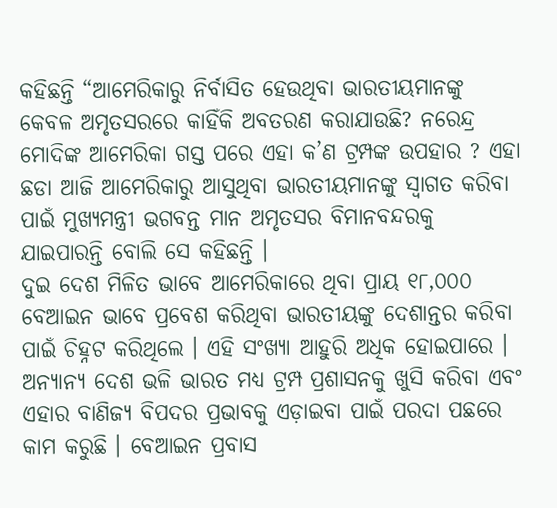କହିଛନ୍ତି “ଆମେରିକାରୁ ନିର୍ବାସିତ ହେଉଥିବା ଭାରତୀୟମାନଙ୍କୁ କେବଳ ଅମୃତସରରେ କାହିଁକି ଅବତରଣ କରାଯାଉଛି? ନରେନ୍ଦ୍ର ମୋଦିଙ୍କ ଆମେରିକା ଗସ୍ତ ପରେ ଏହା କ’ଣ ଟ୍ରମ୍ପଙ୍କ ଉପହାର ? ଏହା ଛଡା ଆଜି ଆମେରିକାରୁ ଆସୁଥିବା ଭାରତୀୟମାନଙ୍କୁ ସ୍ୱାଗତ କରିବା ପାଇଁ ମୁଖ୍ୟମନ୍ତ୍ରୀ ଭଗବନ୍ତ ମାନ ଅମୃତସର ବିମାନବନ୍ଦରକୁ ଯାଇପାରନ୍ତି ବୋଲି ସେ କହିଛନ୍ତି ।
ଦୁଇ ଦେଶ ମିଳିତ ଭାବେ ଆମେରିକାରେ ଥିବା ପ୍ରାୟ ୧୮,୦୦୦ ବେଆଇନ ଭାବେ ପ୍ରବେଶ କରିଥିବା ଭାରତୀୟଙ୍କୁ ଦେଶାନ୍ତର କରିବା ପାଇଁ ଚିହ୍ନଟ କରିଥିଲେ । ଏହି ସଂଖ୍ୟା ଆହୁରି ଅଧିକ ହୋଇପାରେ । ଅନ୍ୟାନ୍ୟ ଦେଶ ଭଳି ଭାରତ ମଧ୍ୟ ଟ୍ରମ୍ପ ପ୍ରଶାସନକୁ ଖୁସି କରିବା ଏବଂ ଏହାର ବାଣିଜ୍ୟ ବିପଦର ପ୍ରଭାବକୁ ଏଡ଼ାଇବା ପାଇଁ ପରଦା ପଛରେ କାମ କରୁଛି । ବେଆଇନ ପ୍ରବାସ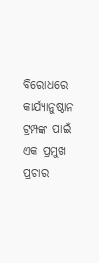ବିରୋଧରେ କାର୍ଯ୍ୟାନୁଷ୍ଠାନ ଟ୍ରମ୍ପଙ୍କ ପାଇଁ ଏକ ପ୍ରମୁଖ ପ୍ରଚାର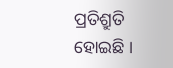ପ୍ରତିଶ୍ରୁତି ହୋଇଛି ।